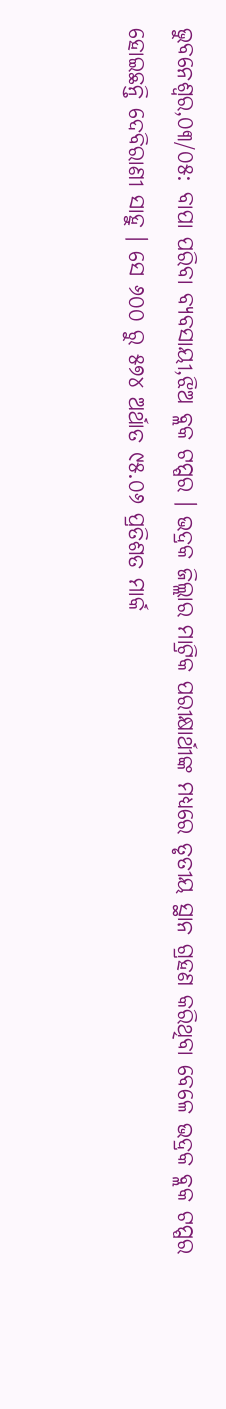ଭୁବନେଶ୍ୱର,୦୩/୦୫: ବାପା ପରିବା ବ୍ୟବସାୟୀ,ଝିଅ ବ୍ଲକ ଟପ୍ପର । ଭଦ୍ରକ ଜିଲ୍ଲାର ମାଟ୍ରିକ ପରୀକ୍ଷାର୍ଥୀଙ୍କ ମଧ୍ୟରେ ତୃତୀୟ ସ୍ଥାନ ଗ୍ରହଣ କରିଥିବା ବେଳେ ଭଦ୍ରକ ବ୍ଲକ ଟପ୍ପର ହୋଇଛନ୍ତି ଦେବିରାଣୀ ସାହୁ । ସେ ୬୦୦ ରୁ ୫୭୪ ଅର୍ଥାତ ୯୫.୦୬ ପ୍ରତିଶତ ମାର୍କ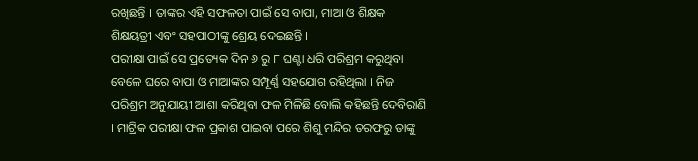ରଖିଛନ୍ତି । ତାଙ୍କର ଏହି ସଫଳତା ପାଇଁ ସେ ବାପା, ମାଆ ଓ ଶିକ୍ଷକ ଶିକ୍ଷୟତ୍ରୀ ଏବଂ ସହପାଠୀଙ୍କୁ ଶ୍ରେୟ ଦେଇଛନ୍ତି ।
ପରୀକ୍ଷା ପାଇଁ ସେ ପ୍ରତ୍ୟେକ ଦିନ ୬ ରୁ ୮ ଘଣ୍ଟା ଧରି ପରିଶ୍ରମ କରୁଥିବା ବେଳେ ଘରେ ବାପା ଓ ମାଆଙ୍କର ସମ୍ପୂର୍ଣ୍ଣ ସହଯୋଗ ରହିଥିଲା । ନିଜ ପରିଶ୍ରମ ଅନୁଯାୟୀ ଆଶା କରିଥିବା ଫଳ ମିଳିଛି ବୋଲି କହିଛନ୍ତି ଦେବିରାଣି । ମାଟ୍ରିକ ପରୀକ୍ଷା ଫଳ ପ୍ରକାଶ ପାଇବା ପରେ ଶିଶୁ ମନ୍ଦିର ତରଫରୁ ତାଙ୍କୁ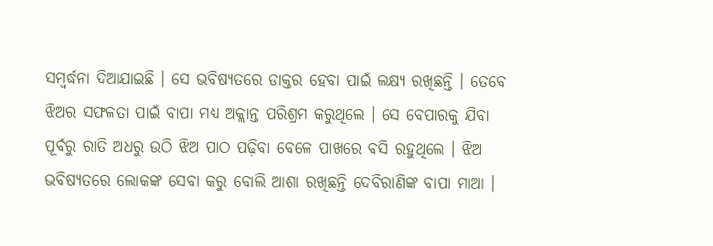ସମ୍ବର୍ଦ୍ଧନା ଦିଆଯାଇଛି । ସେ ଭବିଷ୍ୟତରେ ଡାକ୍ତର ହେବା ପାଇଁ ଲକ୍ଷ୍ୟ ରଖିଛନ୍ତି । ତେବେ ଝିଅର ସଫଳତା ପାଇଁ ବାପା ମଧ୍ୟ ଅକ୍ଲାନ୍ତ ପରିଶ୍ରମ କରୁଥିଲେ । ସେ ବେପାରକୁ ଯିବା ପୂର୍ବରୁ ରାତି ଅଧରୁ ଉଠି ଝିଅ ପାଠ ପଢ଼ିବା ବେଳେ ପାଖରେ ବସି ରହୁଥିଲେ । ଝିଅ ଭବିଷ୍ୟତରେ ଲୋକଙ୍କ ସେବା କରୁ ବୋଲି ଆଶା ରଖିଛନ୍ତି ଦେବିରାଣିଙ୍କ ବାପା ମାଆ ।